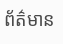ព័ត៌មាន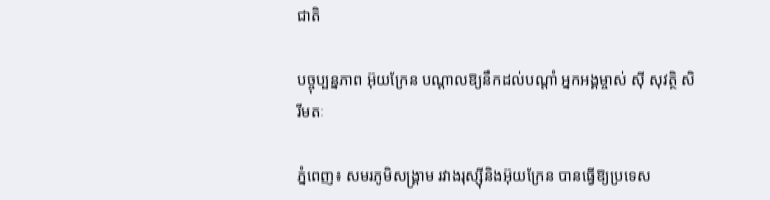ជាតិ

បច្ចុប្បន្នភាព អ៊ុយក្រែន បណ្ដាលឱ្យនឹកដល់បណ្ដាំ អ្នកអង្គម្ចាស់ ស៊ី សុវត្ថិ សិរីមតៈ

ភ្នំពេញ៖ សមរភូមិសង្គ្រាម រវាងរុស្ស៊ីនិងអ៊ុយក្រែន បានធ្វើឱ្យប្រទេស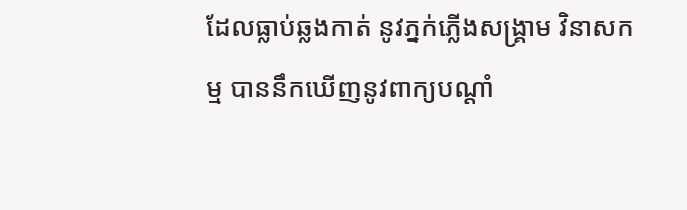ដែលធ្លាប់ឆ្លងកាត់ នូវភ្នក់ភ្លើងសង្គ្រាម វិនាសកម្ម បាននឹកឃើញនូវពាក្យបណ្ដាំ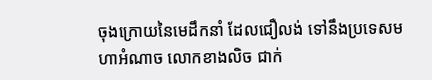ចុងក្រោយនៃមេដឹកនាំ ដែលជឿលង់ ទៅនឹងប្រទេសមហាអំណាច លោកខាងលិច ជាក់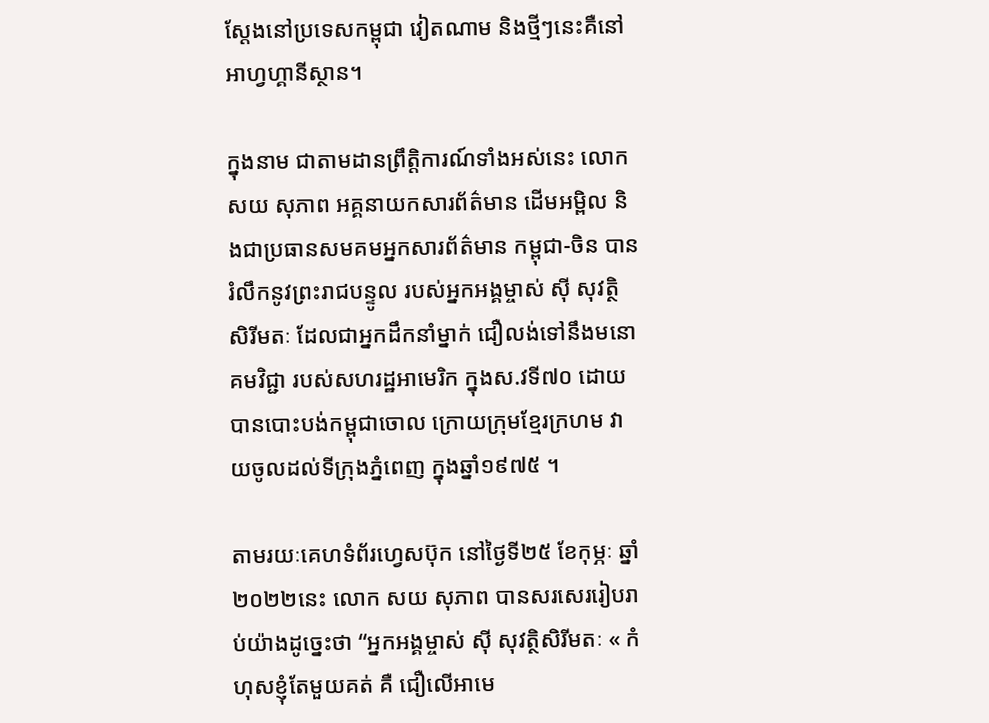ស្ដែងនៅប្រទេសកម្ពុជា វៀតណាម និងថ្មីៗនេះគឺនៅអាហ្វហ្គានីស្ថាន។

ក្នុងនាម ជាតាមដានព្រឹត្តិការណ៍ទាំងអស់នេះ លោក សយ សុភាព អគ្គនាយកសារព័ត៌មាន ដើមអម្ពិល និងជាប្រធានសមគមអ្នកសារព័ត៌មាន កម្ពុជា-ចិន បានរំលឹកនូវព្រះរាជបន្ទូល របស់អ្នកអង្គម្ចាស់ ស៊ី សុវត្ថិ សិរីមតៈ ដែលជាអ្នកដឹកនាំម្នាក់ ជឿលង់ទៅនឹងមនោគមវិជ្ជា របស់សហរដ្ឋអាមេរិក ក្នុងស.វទី៧០ ដោយបានបោះបង់កម្ពុជាចោល ក្រោយក្រុមខ្មែរក្រហម វាយចូលដល់ទីក្រុងភ្នំពេញ ក្នុងឆ្នាំ១៩៧៥ ។

តាមរយៈគេហទំព័រហ្វេសប៊ុក នៅថ្ងៃទី២៥ ខែកុម្ភៈ ឆ្នាំ២០២២នេះ លោក សយ សុភាព បានសរសេររៀបរាប់យ៉ាងដូច្នេះថា “អ្នកអង្គម្ចាស់ ស៊ី សុវត្ថិសិរីមតៈ « កំហុសខ្ញុំតែមួយគត់ គឺ ជឿលើអាមេ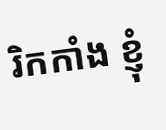រិកកាំង ខ្ញុំ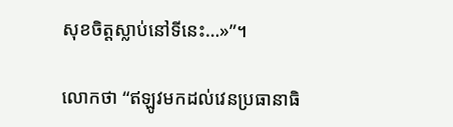សុខចិត្តស្លាប់នៅទីនេះ…»”។

លោកថា “ឥឡូវមកដល់វេនប្រធានាធិ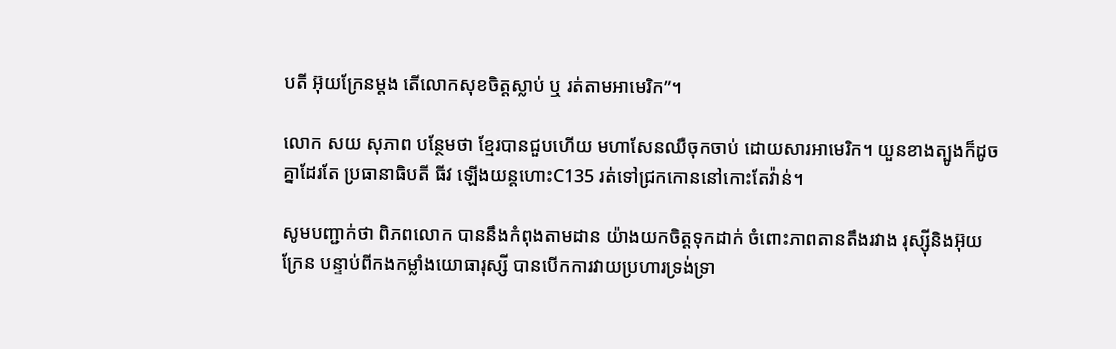បតី អ៊ុយក្រែនម្តង តើលោកសុខចិត្តស្លាប់ ឬ រត់តាមអាមេរិក”។

លោក សយ សុភាព បន្ថែមថា ខ្មែរបានជួបហើយ មហាសែនឈឺចុកចាប់ ដោយសារអាមេរិក។ យួនខាងត្បូងក៏ដូចគ្នាដែរតែ ប្រធានាធិបតី ធីវ ឡើងយន្តហោះC135 រត់ទៅជ្រកកោននៅកោះតែវ៉ាន់។

សូមបញ្ជាក់ថា ពិភពលោក បាននឹងកំពុងតាមដាន យ៉ាងយកចិត្តទុកដាក់ ចំពោះភាពតានតឹងរវាង រុស្ស៊ីនិងអ៊ុយក្រែន បន្ទាប់ពីកងកម្លាំងយោធារុស្សី បានបើកការវាយប្រហារទ្រង់ទ្រា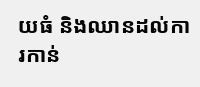យធំ និងឈានដល់ការកាន់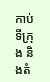កាប់ទីក្រុង និងតំ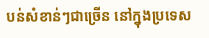បន់សំខាន់ៗជាច្រើន នៅក្នុងប្រទេស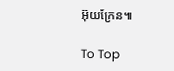អ៊ុយក្រែន៕

To Top